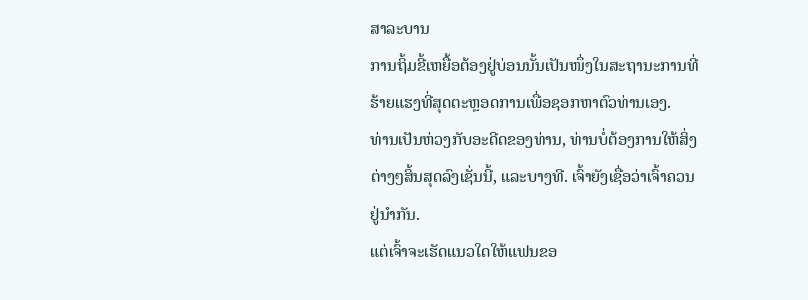ສາລະບານ
ການຖິ້ມຂີ້ເຫຍື້ອຕ້ອງຢູ່ບ່ອນນັ້ນເປັນໜຶ່ງໃນສະຖານະການທີ່ຮ້າຍແຮງທີ່ສຸດຕະຫຼອດການເພື່ອຊອກຫາຕົວທ່ານເອງ.
ທ່ານເປັນຫ່ວງກັບອະດີດຂອງທ່ານ, ທ່ານບໍ່ຕ້ອງການໃຫ້ສິ່ງຕ່າງໆສິ້ນສຸດລົງເຊັ່ນນີ້, ແລະບາງທີ. ເຈົ້າຍັງເຊື່ອວ່າເຈົ້າຄວນຢູ່ນຳກັນ.
ແຕ່ເຈົ້າຈະເຮັດແນວໃດໃຫ້ແຟນຂອ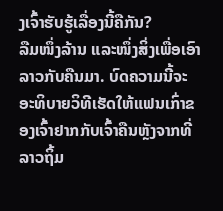ງເຈົ້າຮັບຮູ້ເລື່ອງນີ້ຄືກັນ?
ລືມໜຶ່ງລ້ານ ແລະໜຶ່ງສິ່ງເພື່ອເອົາລາວກັບຄືນມາ. ບົດຄວາມນີ້ຈະອະທິບາຍວິທີເຮັດໃຫ້ແຟນເກົ່າຂອງເຈົ້າຢາກກັບເຈົ້າຄືນຫຼັງຈາກທີ່ລາວຖິ້ມ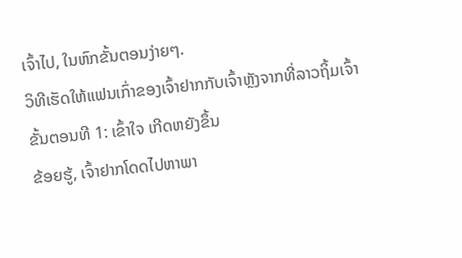ເຈົ້າໄປ, ໃນຫົກຂັ້ນຕອນງ່າຍໆ.
ວິທີເຮັດໃຫ້ແຟນເກົ່າຂອງເຈົ້າຢາກກັບເຈົ້າຫຼັງຈາກທີ່ລາວຖິ້ມເຈົ້າ
ຂັ້ນຕອນທີ 1: ເຂົ້າໃຈ ເກີດຫຍັງຂຶ້ນ
ຂ້ອຍຮູ້, ເຈົ້າຢາກໂດດໄປຫາພາ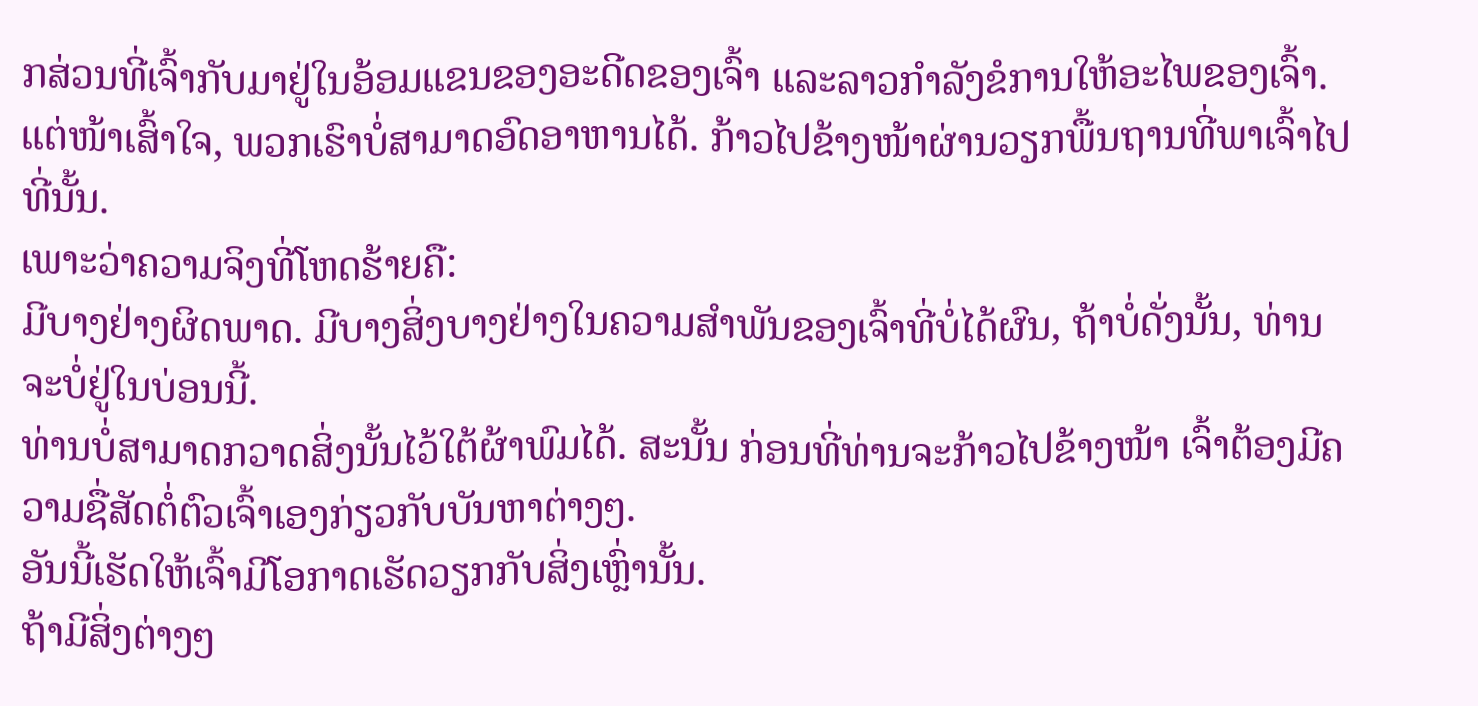ກສ່ວນທີ່ເຈົ້າກັບມາຢູ່ໃນອ້ອມແຂນຂອງອະດີດຂອງເຈົ້າ ແລະລາວກຳລັງຂໍການໃຫ້ອະໄພຂອງເຈົ້າ.
ແຕ່ໜ້າເສົ້າໃຈ, ພວກເຮົາບໍ່ສາມາດອົດອາຫານໄດ້. ກ້າວໄປຂ້າງໜ້າຜ່ານວຽກພື້ນຖານທີ່ພາເຈົ້າໄປທີ່ນັ້ນ.
ເພາະວ່າຄວາມຈິງທີ່ໂຫດຮ້າຍຄື:
ມີບາງຢ່າງຜິດພາດ. ມີບາງສິ່ງບາງຢ່າງໃນຄວາມສຳພັນຂອງເຈົ້າທີ່ບໍ່ໄດ້ຜົນ, ຖ້າບໍ່ດັ່ງນັ້ນ, ທ່ານຈະບໍ່ຢູ່ໃນບ່ອນນີ້.
ທ່ານບໍ່ສາມາດກວາດສິ່ງນັ້ນໄວ້ໃຕ້ຜ້າພົມໄດ້. ສະນັ້ນ ກ່ອນທີ່ທ່ານຈະກ້າວໄປຂ້າງໜ້າ ເຈົ້າຕ້ອງມີຄວາມຊື່ສັດຕໍ່ຕົວເຈົ້າເອງກ່ຽວກັບບັນຫາຕ່າງໆ.
ອັນນີ້ເຮັດໃຫ້ເຈົ້າມີໂອກາດເຮັດວຽກກັບສິ່ງເຫຼົ່ານັ້ນ.
ຖ້າມີສິ່ງຕ່າງໆ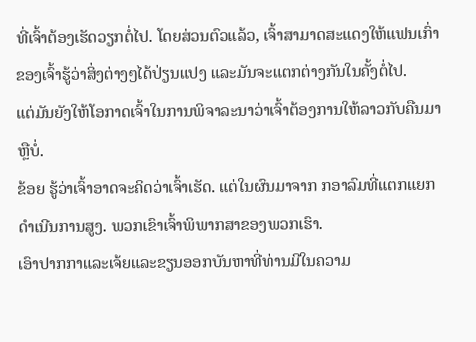ທີ່ເຈົ້າຕ້ອງເຮັດວຽກຕໍ່ໄປ. ໂດຍສ່ວນຕົວແລ້ວ, ເຈົ້າສາມາດສະແດງໃຫ້ແຟນເກົ່າຂອງເຈົ້າຮູ້ວ່າສິ່ງຕ່າງໆໄດ້ປ່ຽນແປງ ແລະມັນຈະແຕກຕ່າງກັນໃນຄັ້ງຕໍ່ໄປ.
ແຕ່ມັນຍັງໃຫ້ໂອກາດເຈົ້າໃນການພິຈາລະນາວ່າເຈົ້າຕ້ອງການໃຫ້ລາວກັບຄືນມາຫຼືບໍ່.
ຂ້ອຍ ຮູ້ວ່າເຈົ້າອາດຈະຄິດວ່າເຈົ້າເຮັດ. ແຕ່ໃນຜົນມາຈາກ ກອາລົມທີ່ແຕກແຍກດໍາເນີນການສູງ. ພວກເຂົາເຈົ້າພິພາກສາຂອງພວກເຮົາ.
ເອົາປາກກາແລະເຈ້ຍແລະຂຽນອອກບັນຫາທີ່ທ່ານມີໃນຄວາມ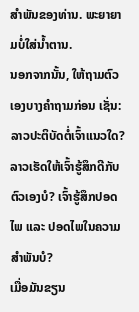ສໍາພັນຂອງທ່ານ. ພະຍາຍາມບໍ່ໃສ່ນໍ້າຕານ.
ນອກຈາກນັ້ນ, ໃຫ້ຖາມຕົວເອງບາງຄຳຖາມກ່ອນ ເຊັ່ນ: ລາວປະຕິບັດຕໍ່ເຈົ້າແນວໃດ? ລາວເຮັດໃຫ້ເຈົ້າຮູ້ສຶກດີກັບຕົວເອງບໍ? ເຈົ້າຮູ້ສຶກປອດໄພ ແລະ ປອດໄພໃນຄວາມສຳພັນບໍ?
ເມື່ອມັນຂຽນ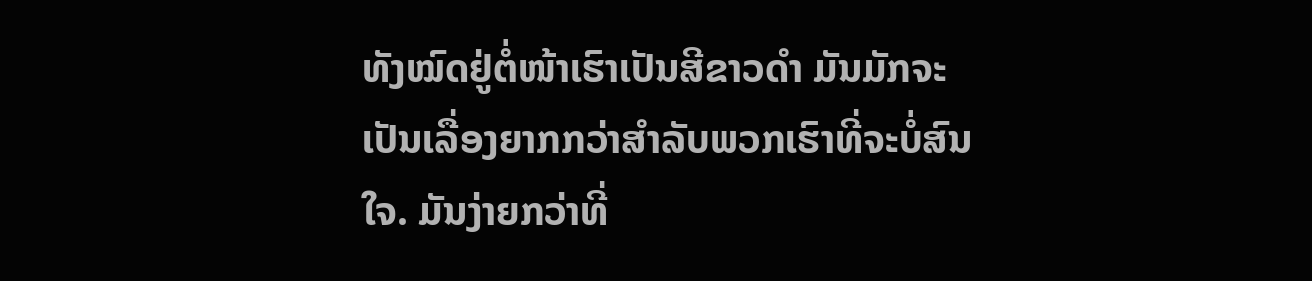ທັງໝົດຢູ່ຕໍ່ໜ້າເຮົາເປັນສີຂາວດຳ ມັນມັກຈະເປັນເລື່ອງຍາກກວ່າສຳລັບພວກເຮົາທີ່ຈະບໍ່ສົນໃຈ. ມັນງ່າຍກວ່າທີ່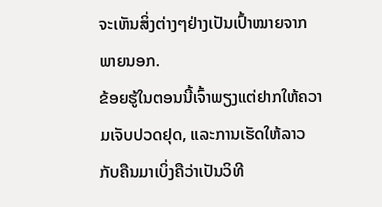ຈະເຫັນສິ່ງຕ່າງໆຢ່າງເປັນເປົ້າໝາຍຈາກພາຍນອກ.
ຂ້ອຍຮູ້ໃນຕອນນີ້ເຈົ້າພຽງແຕ່ຢາກໃຫ້ຄວາມເຈັບປວດຢຸດ, ແລະການເຮັດໃຫ້ລາວກັບຄືນມາເບິ່ງຄືວ່າເປັນວິທີ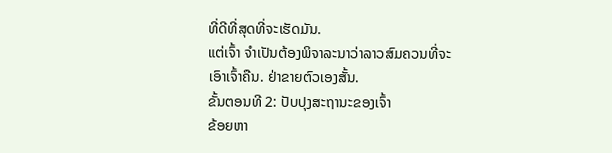ທີ່ດີທີ່ສຸດທີ່ຈະເຮັດມັນ.
ແຕ່ເຈົ້າ ຈໍາເປັນຕ້ອງພິຈາລະນາວ່າລາວສົມຄວນທີ່ຈະເອົາເຈົ້າຄືນ. ຢ່າຂາຍຕົວເອງສັ້ນ.
ຂັ້ນຕອນທີ 2: ປັບປຸງສະຖານະຂອງເຈົ້າ
ຂ້ອຍຫາ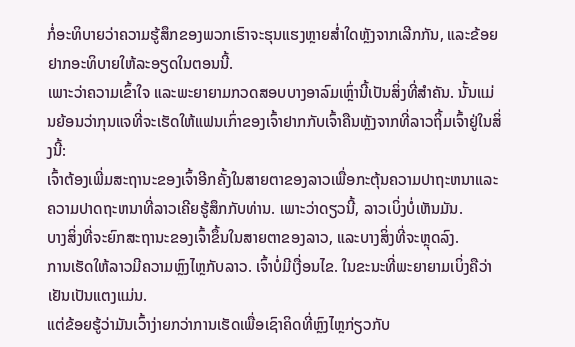ກໍ່ອະທິບາຍວ່າຄວາມຮູ້ສຶກຂອງພວກເຮົາຈະຮຸນແຮງຫຼາຍສໍ່າໃດຫຼັງຈາກເລີກກັນ, ແລະຂ້ອຍຢາກອະທິບາຍໃຫ້ລະອຽດໃນຕອນນີ້.
ເພາະວ່າຄວາມເຂົ້າໃຈ ແລະພະຍາຍາມກວດສອບບາງອາລົມເຫຼົ່ານີ້ເປັນສິ່ງທີ່ສຳຄັນ. ນັ້ນແມ່ນຍ້ອນວ່າກຸນແຈທີ່ຈະເຮັດໃຫ້ແຟນເກົ່າຂອງເຈົ້າຢາກກັບເຈົ້າຄືນຫຼັງຈາກທີ່ລາວຖິ້ມເຈົ້າຢູ່ໃນສິ່ງນີ້:
ເຈົ້າຕ້ອງເພີ່ມສະຖານະຂອງເຈົ້າອີກຄັ້ງໃນສາຍຕາຂອງລາວເພື່ອກະຕຸ້ນຄວາມປາຖະຫນາແລະຄວາມປາດຖະຫນາທີ່ລາວເຄີຍຮູ້ສຶກກັບທ່ານ. ເພາະວ່າດຽວນີ້, ລາວເບິ່ງບໍ່ເຫັນມັນ.
ບາງສິ່ງທີ່ຈະຍົກສະຖານະຂອງເຈົ້າຂຶ້ນໃນສາຍຕາຂອງລາວ, ແລະບາງສິ່ງທີ່ຈະຫຼຸດລົງ.
ການເຮັດໃຫ້ລາວມີຄວາມຫຼົງໄຫຼກັບລາວ. ເຈົ້າບໍ່ມີເງື່ອນໄຂ. ໃນຂະນະທີ່ພະຍາຍາມເບິ່ງຄືວ່າເຢັນເປັນແຕງແມ່ນ.
ແຕ່ຂ້ອຍຮູ້ວ່າມັນເວົ້າງ່າຍກວ່າການເຮັດເພື່ອເຊົາຄິດທີ່ຫຼົງໄຫຼກ່ຽວກັບ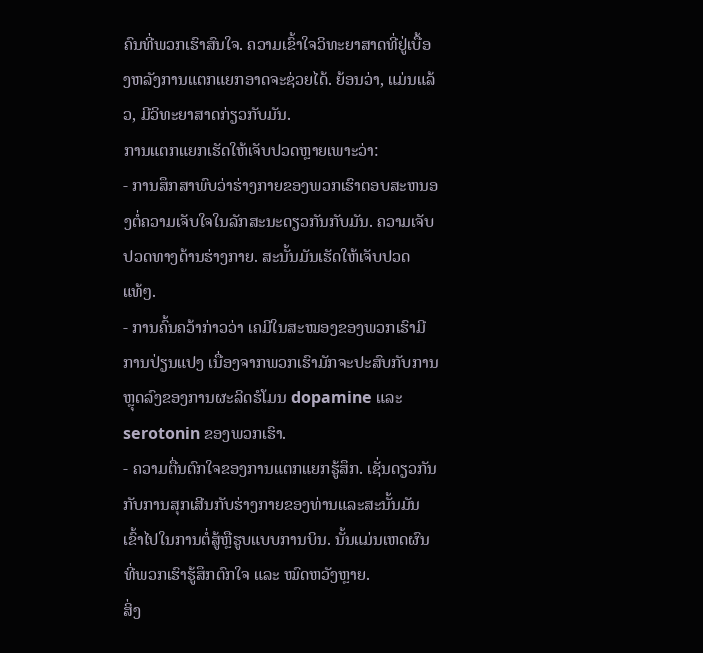ຄົນທີ່ພວກເຮົາສົນໃຈ. ຄວາມເຂົ້າໃຈວິທະຍາສາດທີ່ຢູ່ເບື້ອງຫລັງການແຕກແຍກອາດຈະຊ່ວຍໄດ້. ຍ້ອນວ່າ, ແມ່ນແລ້ວ, ມີວິທະຍາສາດກ່ຽວກັບມັນ.
ການແຕກແຍກເຮັດໃຫ້ເຈັບປວດຫຼາຍເພາະວ່າ:
- ການສຶກສາພົບວ່າຮ່າງກາຍຂອງພວກເຮົາຕອບສະຫນອງຕໍ່ຄວາມເຈັບໃຈໃນລັກສະນະດຽວກັນກັບມັນ. ຄວາມເຈັບປວດທາງດ້ານຮ່າງກາຍ. ສະນັ້ນມັນເຮັດໃຫ້ເຈັບປວດແທ້ໆ.
- ການຄົ້ນຄວ້າກ່າວວ່າ ເຄມີໃນສະໝອງຂອງພວກເຮົາມີການປ່ຽນແປງ ເນື່ອງຈາກພວກເຮົາມັກຈະປະສົບກັບການຫຼຸດລົງຂອງການຜະລິດຮໍໂມນ dopamine ແລະ serotonin ຂອງພວກເຮົາ.
- ຄວາມຕື່ນຕົກໃຈຂອງການແຕກແຍກຮູ້ສຶກ. ເຊັ່ນດຽວກັນກັບການສຸກເສີນກັບຮ່າງກາຍຂອງທ່ານແລະສະນັ້ນມັນເຂົ້າໄປໃນການຕໍ່ສູ້ຫຼືຮູບແບບການບິນ. ນັ້ນແມ່ນເຫດຜົນທີ່ພວກເຮົາຮູ້ສຶກຕົກໃຈ ແລະ ໝົດຫວັງຫຼາຍ.
ສິ່ງ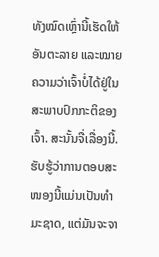ທັງໝົດເຫຼົ່ານີ້ເຮັດໃຫ້ອັນຕະລາຍ ແລະໝາຍຄວາມວ່າເຈົ້າບໍ່ໄດ້ຢູ່ໃນສະພາບປົກກະຕິຂອງເຈົ້າ. ສະນັ້ນຈື່ເລື່ອງນີ້. ຮັບຮູ້ວ່າການຕອບສະໜອງນີ້ແມ່ນເປັນທຳມະຊາດ, ແຕ່ມັນຈະຈາ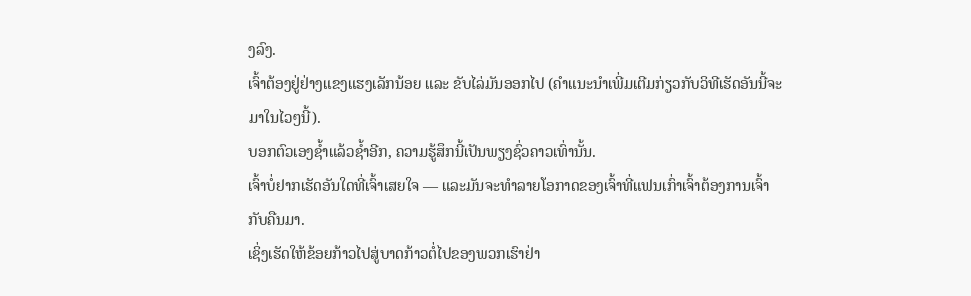ງລົງ.
ເຈົ້າຕ້ອງຢູ່ຢ່າງແຂງແຮງເລັກນ້ອຍ ແລະ ຂັບໄລ່ມັນອອກໄປ (ຄຳແນະນຳເພີ່ມເຕີມກ່ຽວກັບວິທີເຮັດອັນນີ້ຈະມາໃນໄວໆນີ້).
ບອກຕົວເອງຊ້ຳແລ້ວຊ້ຳອີກ, ຄວາມຮູ້ສຶກນີ້ເປັນພຽງຊົ່ວຄາວເທົ່ານັ້ນ.
ເຈົ້າບໍ່ຢາກເຮັດອັນໃດທີ່ເຈົ້າເສຍໃຈ — ແລະມັນຈະທຳລາຍໂອກາດຂອງເຈົ້າທີ່ແຟນເກົ່າເຈົ້າຕ້ອງການເຈົ້າກັບຄືນມາ.
ເຊິ່ງເຮັດໃຫ້ຂ້ອຍກ້າວໄປສູ່ບາດກ້າວຕໍ່ໄປຂອງພວກເຮົາຢ່າ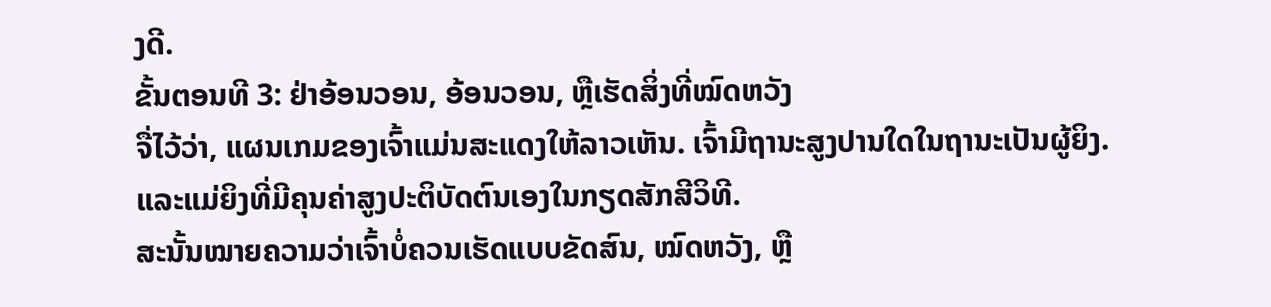ງດີ.
ຂັ້ນຕອນທີ 3: ຢ່າອ້ອນວອນ, ອ້ອນວອນ, ຫຼືເຮັດສິ່ງທີ່ໝົດຫວັງ
ຈື່ໄວ້ວ່າ, ແຜນເກມຂອງເຈົ້າແມ່ນສະແດງໃຫ້ລາວເຫັນ. ເຈົ້າມີຖານະສູງປານໃດໃນຖານະເປັນຜູ້ຍິງ. ແລະແມ່ຍິງທີ່ມີຄຸນຄ່າສູງປະຕິບັດຕົນເອງໃນກຽດສັກສີວິທີ.
ສະນັ້ນໝາຍຄວາມວ່າເຈົ້າບໍ່ຄວນເຮັດແບບຂັດສົນ, ໝົດຫວັງ, ຫຼື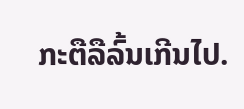ກະຕືລືລົ້ນເກີນໄປ.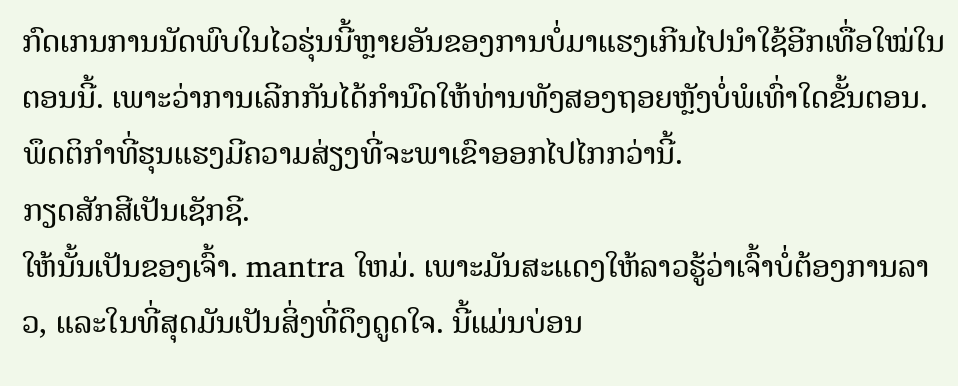ກົດເກນການນັດພົບໃນໄວຮຸ່ນນີ້ຫຼາຍອັນຂອງການບໍ່ມາແຮງເກີນໄປນຳໃຊ້ອີກເທື່ອໃໝ່ໃນຕອນນີ້. ເພາະວ່າການເລີກກັນໄດ້ກຳນົດໃຫ້ທ່ານທັງສອງຖອຍຫຼັງບໍ່ພໍເທົ່າໃດຂັ້ນຕອນ.
ພຶດຕິກຳທີ່ຮຸນແຮງມີຄວາມສ່ຽງທີ່ຈະພາເຂົາອອກໄປໄກກວ່ານີ້.
ກຽດສັກສີເປັນເຊັກຊີ.
ໃຫ້ນັ້ນເປັນຂອງເຈົ້າ. mantra ໃຫມ່. ເພາະມັນສະແດງໃຫ້ລາວຮູ້ວ່າເຈົ້າບໍ່ຕ້ອງການລາວ, ແລະໃນທີ່ສຸດມັນເປັນສິ່ງທີ່ດຶງດູດໃຈ. ນີ້ແມ່ນບ່ອນ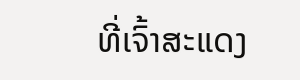ທີ່ເຈົ້າສະແດງ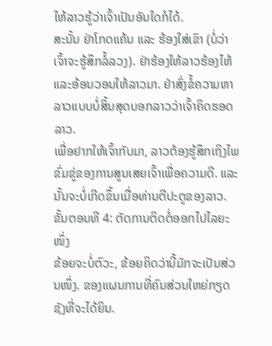ໃຫ້ລາວຮູ້ວ່າເຈົ້າເປັນອັນໃດກໍໄດ້.
ສະນັ້ນ ຢ່າໂກດແຄ້ນ ແລະ ຮ້ອງໃສ່ເຂົາ (ບໍ່ວ່າເຈົ້າຈະຮູ້ສຶກລໍ້ລວງ). ຢ່າຮ້ອງໃຫ້ລາວຮ້ອງໄຫ້ແລະອ້ອນວອນໃຫ້ລາວມາ. ຢ່າສົ່ງຂໍ້ຄວາມຫາລາວແບບບໍ່ສິ້ນສຸດບອກລາວວ່າເຈົ້າຄິດຮອດລາວ.
ເພື່ອຢາກໃຫ້ເຈົ້າກັບມາ, ລາວຕ້ອງຮູ້ສຶກເຖິງໄພຂົ່ມຂູ່ຂອງການສູນເສຍເຈົ້າເພື່ອຄວາມດີ. ແລະນັ້ນຈະບໍ່ເກີດຂຶ້ນເມື່ອທ່ານຕີປະຕູຂອງລາວ.
ຂັ້ນຕອນທີ 4: ຕັດການຕິດຕໍ່ອອກໄປໄລຍະໜຶ່ງ
ຂ້ອຍຈະບໍ່ຕົວະ, ຂ້ອຍຄິດວ່ານີ້ມັກຈະເປັນສ່ວນໜຶ່ງ. ຂອງແຜນການທີ່ຄົນສ່ວນໃຫຍ່ກຽດຊັງທີ່ຈະໄດ້ຍິນ.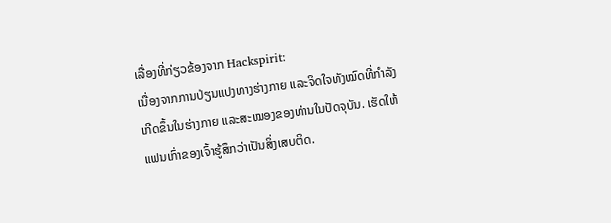ເລື່ອງທີ່ກ່ຽວຂ້ອງຈາກ Hackspirit:
ເນື່ອງຈາກການປ່ຽນແປງທາງຮ່າງກາຍ ແລະຈິດໃຈທັງໝົດທີ່ກຳລັງເກີດຂຶ້ນໃນຮ່າງກາຍ ແລະສະໝອງຂອງທ່ານໃນປັດຈຸບັນ. ເຮັດໃຫ້ແຟນເກົ່າຂອງເຈົ້າຮູ້ສຶກວ່າເປັນສິ່ງເສບຕິດ.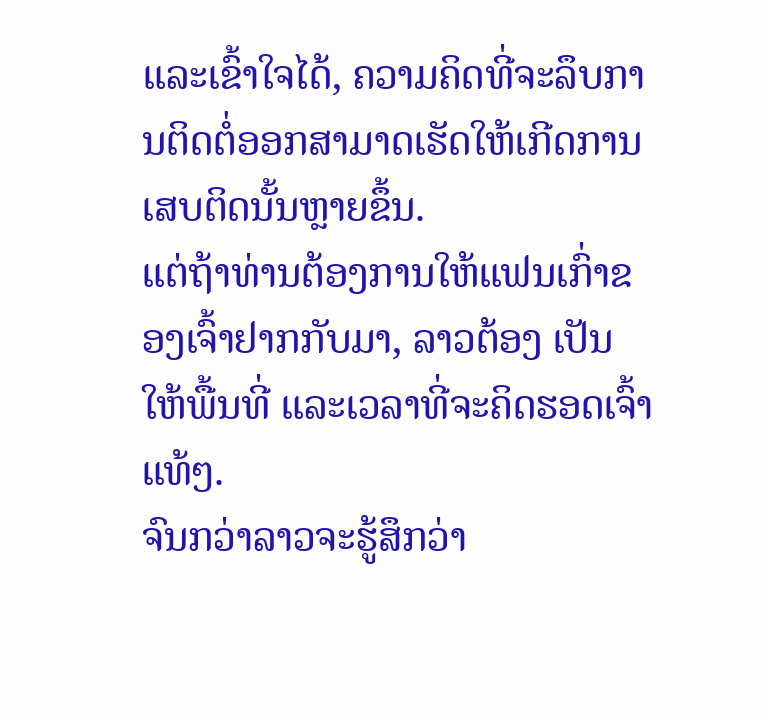ແລະເຂົ້າໃຈໄດ້, ຄວາມຄິດທີ່ຈະລຶບການຕິດຕໍ່ອອກສາມາດເຮັດໃຫ້ເກີດການເສບຕິດນັ້ນຫຼາຍຂຶ້ນ.
ແຕ່ຖ້າທ່ານຕ້ອງການໃຫ້ແຟນເກົ່າຂອງເຈົ້າຢາກກັບມາ, ລາວຕ້ອງ ເປັນໃຫ້ພື້ນທີ່ ແລະເວລາທີ່ຈະຄິດຮອດເຈົ້າແທ້ໆ.
ຈົນກວ່າລາວຈະຮູ້ສຶກວ່າ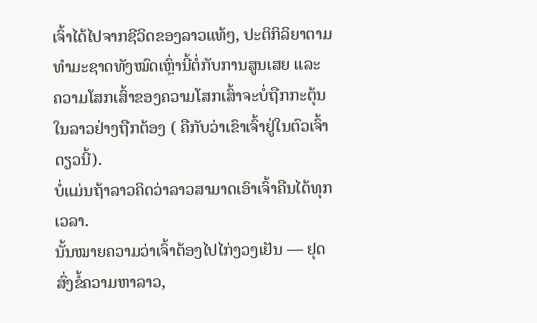ເຈົ້າໄດ້ໄປຈາກຊີວິດຂອງລາວແທ້ໆ, ປະຕິກິລິຍາຕາມທຳມະຊາດທັງໝົດເຫຼົ່ານີ້ຕໍ່ກັບການສູນເສຍ ແລະ ຄວາມໂສກເສົ້າຂອງຄວາມໂສກເສົ້າຈະບໍ່ຖືກກະຕຸ້ນໃນລາວຢ່າງຖືກຕ້ອງ ( ຄືກັບວ່າເຂົາເຈົ້າຢູ່ໃນຕົວເຈົ້າດຽວນີ້).
ບໍ່ແມ່ນຖ້າລາວຄິດວ່າລາວສາມາດເອົາເຈົ້າຄືນໄດ້ທຸກເວລາ.
ນັ້ນໝາຍຄວາມວ່າເຈົ້າຕ້ອງໄປໄກ່ງວງເຢັນ — ຢຸດສົ່ງຂໍ້ຄວາມຫາລາວ,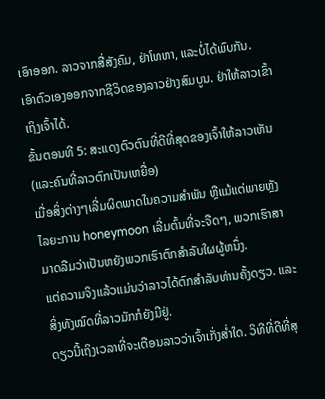ເອົາອອກ. ລາວຈາກສື່ສັງຄົມ, ຢ່າໂທຫາ, ແລະບໍ່ໄດ້ພົບກັນ.
ເອົາຕົວເອງອອກຈາກຊີວິດຂອງລາວຢ່າງສົມບູນ. ຢ່າໃຫ້ລາວເຂົ້າເຖິງເຈົ້າໄດ້.
ຂັ້ນຕອນທີ 5: ສະແດງຕົວຕົນທີ່ດີທີ່ສຸດຂອງເຈົ້າໃຫ້ລາວເຫັນ (ແລະຄົນທີ່ລາວຕົກເປັນເຫຍື່ອ)
ເມື່ອສິ່ງຕ່າງໆເລີ່ມຜິດພາດໃນຄວາມສຳພັນ ຫຼືແມ້ແຕ່ພາຍຫຼັງ ໄລຍະການ honeymoon ເລີ່ມຕົ້ນທີ່ຈະຈືດໆ, ພວກເຮົາສາມາດລືມວ່າເປັນຫຍັງພວກເຮົາຕົກສໍາລັບໃຜຜູ້ຫນຶ່ງ.
ແຕ່ຄວາມຈິງແລ້ວແມ່ນວ່າລາວໄດ້ຕົກສໍາລັບທ່ານຄັ້ງດຽວ. ແລະສິ່ງທັງໝົດທີ່ລາວມັກກໍຍັງມີຢູ່.
ດຽວນີ້ເຖິງເວລາທີ່ຈະເຕືອນລາວວ່າເຈົ້າເກັ່ງສ່ຳໃດ. ວິທີທີ່ດີທີ່ສຸ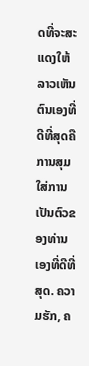ດທີ່ຈະສະແດງໃຫ້ລາວເຫັນຕົນເອງທີ່ດີທີ່ສຸດຄືການສຸມໃສ່ການເປັນຕົວຂອງທ່ານເອງທີ່ດີທີ່ສຸດ. ຄວາມຮັກ, ຄ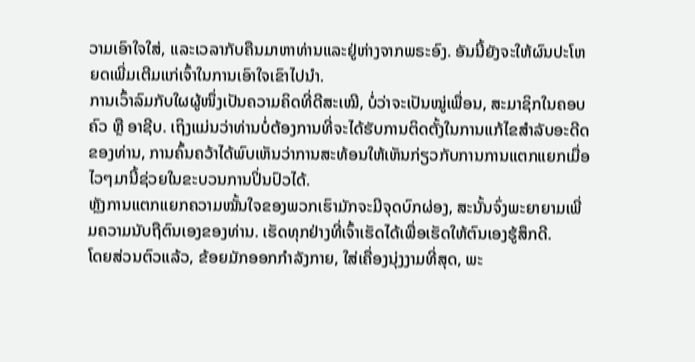ວາມເອົາໃຈໃສ່, ແລະເວລາກັບຄືນມາຫາທ່ານແລະຢູ່ຫ່າງຈາກພຣະອົງ. ອັນນີ້ຍັງຈະໃຫ້ຜົນປະໂຫຍດເພີ່ມເຕີມແກ່ເຈົ້າໃນການເອົາໃຈເຂົາໄປນຳ.
ການເວົ້າລົມກັບໃຜຜູ້ໜຶ່ງເປັນຄວາມຄິດທີ່ດີສະເໝີ, ບໍ່ວ່າຈະເປັນໝູ່ເພື່ອນ, ສະມາຊິກໃນຄອບຄົວ ຫຼື ອາຊີບ. ເຖິງແມ່ນວ່າທ່ານບໍ່ຕ້ອງການທີ່ຈະໄດ້ຮັບການຕິດຕັ້ງໃນການແກ້ໄຂສໍາລັບອະດີດຂອງທ່ານ, ການຄົ້ນຄວ້າໄດ້ພົບເຫັນວ່າການສະທ້ອນໃຫ້ເຫັນກ່ຽວກັບການການແຕກແຍກເມື່ອໄວໆມານີ້ຊ່ວຍໃນຂະບວນການປິ່ນປົວໄດ້.
ຫຼັງການແຕກແຍກຄວາມໝັ້ນໃຈຂອງພວກເຮົາມັກຈະມີຈຸດບົກຜ່ອງ, ສະນັ້ນຈົ່ງພະຍາຍາມເພີ່ມຄວາມນັບຖືຕົນເອງຂອງທ່ານ. ເຮັດທຸກຢ່າງທີ່ເຈົ້າເຮັດໄດ້ເພື່ອເຮັດໃຫ້ຕົນເອງຮູ້ສຶກດີ.
ໂດຍສ່ວນຕົວແລ້ວ, ຂ້ອຍມັກອອກກຳລັງກາຍ, ໃສ່ເຄື່ອງນຸ່ງງາມທີ່ສຸດ, ພະ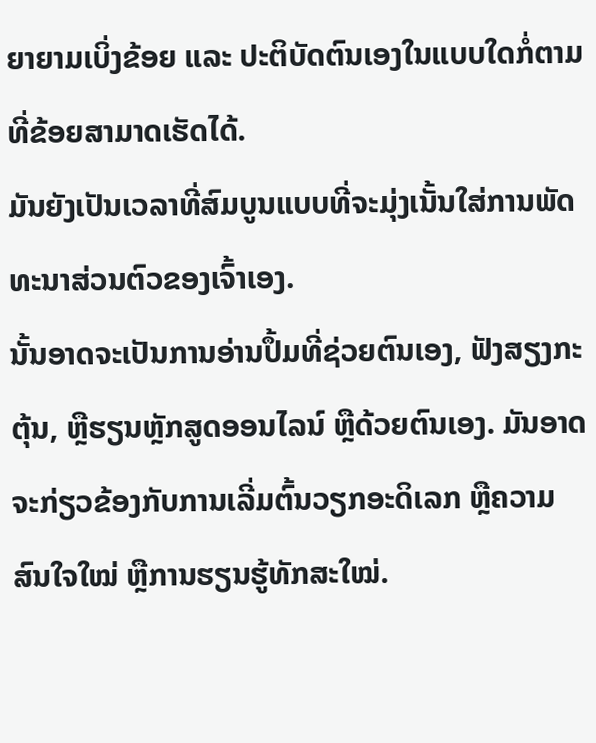ຍາຍາມເບິ່ງຂ້ອຍ ແລະ ປະຕິບັດຕົນເອງໃນແບບໃດກໍ່ຕາມທີ່ຂ້ອຍສາມາດເຮັດໄດ້.
ມັນຍັງເປັນເວລາທີ່ສົມບູນແບບທີ່ຈະມຸ່ງເນັ້ນໃສ່ການພັດທະນາສ່ວນຕົວຂອງເຈົ້າເອງ.
ນັ້ນອາດຈະເປັນການອ່ານປຶ້ມທີ່ຊ່ວຍຕົນເອງ, ຟັງສຽງກະຕຸ້ນ, ຫຼືຮຽນຫຼັກສູດອອນໄລນ໌ ຫຼືດ້ວຍຕົນເອງ. ມັນອາດຈະກ່ຽວຂ້ອງກັບການເລີ່ມຕົ້ນວຽກອະດິເລກ ຫຼືຄວາມສົນໃຈໃໝ່ ຫຼືການຮຽນຮູ້ທັກສະໃໝ່.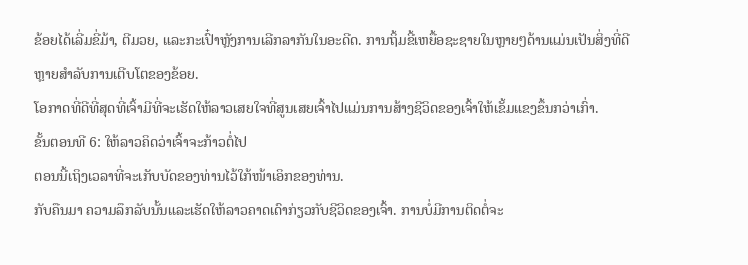ຂ້ອຍໄດ້ເລີ່ມຂີ່ມ້າ, ຕີມວຍ, ແລະກະເປົ໋າຫຼັງການເລີກລາກັນໃນອະດີດ. ການຖິ້ມຂີ້ເຫຍື້ອຊະຊາຍໃນຫຼາຍໆດ້ານແມ່ນເປັນສິ່ງທີ່ດີຫຼາຍສໍາລັບການເຕີບໂຕຂອງຂ້ອຍ.
ໂອກາດທີ່ດີທີ່ສຸດທີ່ເຈົ້າມີທີ່ຈະເຮັດໃຫ້ລາວເສຍໃຈທີ່ສູນເສຍເຈົ້າໄປແມ່ນການສ້າງຊີວິດຂອງເຈົ້າໃຫ້ເຂັ້ມແຂງຂຶ້ນກວ່າເກົ່າ.
ຂັ້ນຕອນທີ 6: ໃຫ້ລາວຄິດວ່າເຈົ້າຈະກ້າວຕໍ່ໄປ
ຕອນນີ້ເຖິງເວລາທີ່ຈະເກັບບັດຂອງທ່ານໄວ້ໃກ້ໜ້າເອິກຂອງທ່ານ.
ກັບຄືນມາ ຄວາມລຶກລັບນັ້ນແລະເຮັດໃຫ້ລາວຄາດເດົາກ່ຽວກັບຊີວິດຂອງເຈົ້າ. ການບໍ່ມີການຕິດຕໍ່ຈະ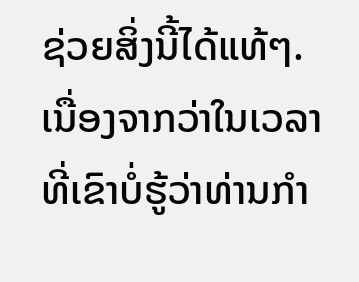ຊ່ວຍສິ່ງນີ້ໄດ້ແທ້ໆ.
ເນື່ອງຈາກວ່າໃນເວລາທີ່ເຂົາບໍ່ຮູ້ວ່າທ່ານກໍາ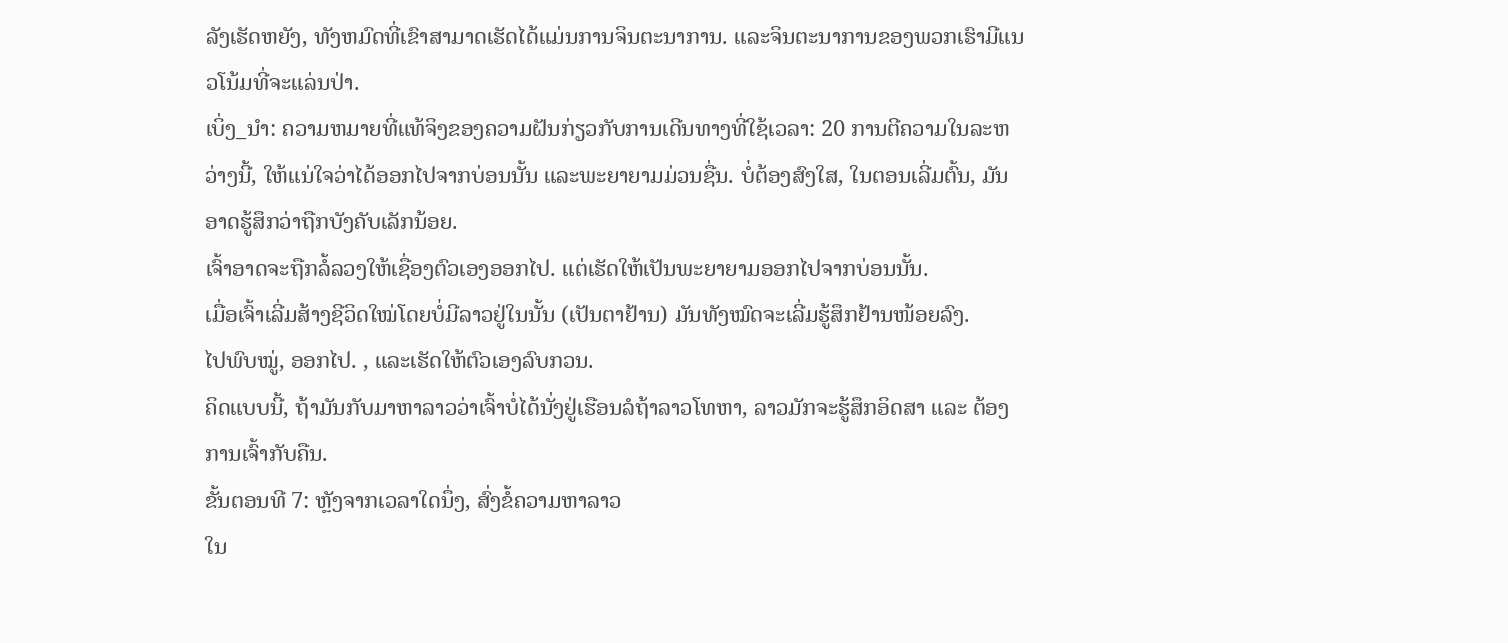ລັງເຮັດຫຍັງ, ທັງຫມົດທີ່ເຂົາສາມາດເຮັດໄດ້ແມ່ນການຈິນຕະນາການ. ແລະຈິນຕະນາການຂອງພວກເຮົາມີແນວໂນ້ມທີ່ຈະແລ່ນປ່າ.
ເບິ່ງ_ນຳ: ຄວາມຫມາຍທີ່ແທ້ຈິງຂອງຄວາມຝັນກ່ຽວກັບການເດີນທາງທີ່ໃຊ້ເວລາ: 20 ການຕີຄວາມໃນລະຫວ່າງນີ້, ໃຫ້ແນ່ໃຈວ່າໄດ້ອອກໄປຈາກບ່ອນນັ້ນ ແລະພະຍາຍາມມ່ວນຊື່ນ. ບໍ່ຕ້ອງສົງໃສ, ໃນຕອນເລີ່ມຕົ້ນ, ມັນອາດຮູ້ສຶກວ່າຖືກບັງຄັບເລັກນ້ອຍ.
ເຈົ້າອາດຈະຖືກລໍ້ລວງໃຫ້ເຊື່ອງຕົວເອງອອກໄປ. ແຕ່ເຮັດໃຫ້ເປັນພະຍາຍາມອອກໄປຈາກບ່ອນນັ້ນ.
ເມື່ອເຈົ້າເລີ່ມສ້າງຊີວິດໃໝ່ໂດຍບໍ່ມີລາວຢູ່ໃນນັ້ນ (ເປັນຕາຢ້ານ) ມັນທັງໝົດຈະເລີ່ມຮູ້ສຶກຢ້ານໜ້ອຍລົງ.
ໄປພົບໝູ່, ອອກໄປ. , ແລະເຮັດໃຫ້ຕົວເອງລົບກວນ.
ຄິດແບບນີ້, ຖ້າມັນກັບມາຫາລາວວ່າເຈົ້າບໍ່ໄດ້ນັ່ງຢູ່ເຮືອນລໍຖ້າລາວໂທຫາ, ລາວມັກຈະຮູ້ສຶກອິດສາ ແລະ ຕ້ອງການເຈົ້າກັບຄືນ.
ຂັ້ນຕອນທີ 7: ຫຼັງຈາກເວລາໃດນຶ່ງ, ສົ່ງຂໍ້ຄວາມຫາລາວ
ໃນ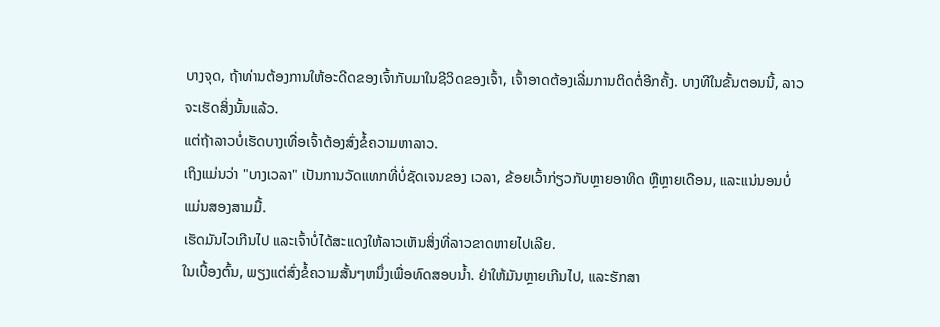ບາງຈຸດ, ຖ້າທ່ານຕ້ອງການໃຫ້ອະດີດຂອງເຈົ້າກັບມາໃນຊີວິດຂອງເຈົ້າ, ເຈົ້າອາດຕ້ອງເລີ່ມການຕິດຕໍ່ອີກຄັ້ງ. ບາງທີໃນຂັ້ນຕອນນີ້, ລາວຈະເຮັດສິ່ງນັ້ນແລ້ວ.
ແຕ່ຖ້າລາວບໍ່ເຮັດບາງເທື່ອເຈົ້າຕ້ອງສົ່ງຂໍ້ຄວາມຫາລາວ.
ເຖິງແມ່ນວ່າ "ບາງເວລາ" ເປັນການວັດແທກທີ່ບໍ່ຊັດເຈນຂອງ ເວລາ, ຂ້ອຍເວົ້າກ່ຽວກັບຫຼາຍອາທິດ ຫຼືຫຼາຍເດືອນ, ແລະແນ່ນອນບໍ່ແມ່ນສອງສາມມື້.
ເຮັດມັນໄວເກີນໄປ ແລະເຈົ້າບໍ່ໄດ້ສະແດງໃຫ້ລາວເຫັນສິ່ງທີ່ລາວຂາດຫາຍໄປເລີຍ.
ໃນເບື້ອງຕົ້ນ, ພຽງແຕ່ສົ່ງຂໍ້ຄວາມສັ້ນໆຫນຶ່ງເພື່ອທົດສອບນ້ຳ. ຢ່າໃຫ້ມັນຫຼາຍເກີນໄປ, ແລະຮັກສາ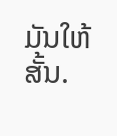ມັນໃຫ້ສັ້ນ.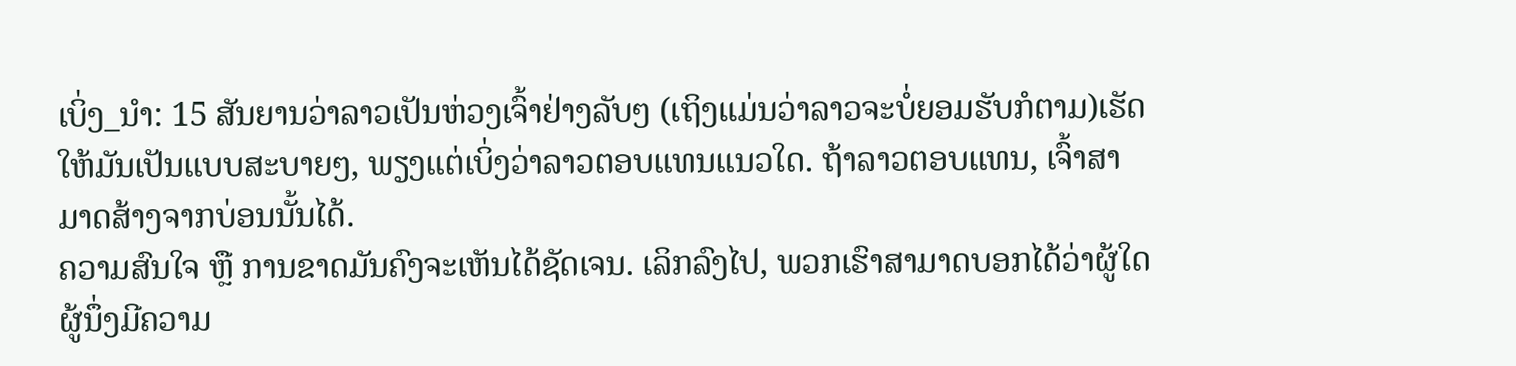ເບິ່ງ_ນຳ: 15 ສັນຍານວ່າລາວເປັນຫ່ວງເຈົ້າຢ່າງລັບໆ (ເຖິງແມ່ນວ່າລາວຈະບໍ່ຍອມຮັບກໍຕາມ)ເຮັດໃຫ້ມັນເປັນແບບສະບາຍໆ, ພຽງແຕ່ເບິ່ງວ່າລາວຕອບແທນແນວໃດ. ຖ້າລາວຕອບແທນ, ເຈົ້າສາມາດສ້າງຈາກບ່ອນນັ້ນໄດ້.
ຄວາມສົນໃຈ ຫຼື ການຂາດມັນຄົງຈະເຫັນໄດ້ຊັດເຈນ. ເລິກລົງໄປ, ພວກເຮົາສາມາດບອກໄດ້ວ່າຜູ້ໃດຜູ້ນຶ່ງມີຄວາມ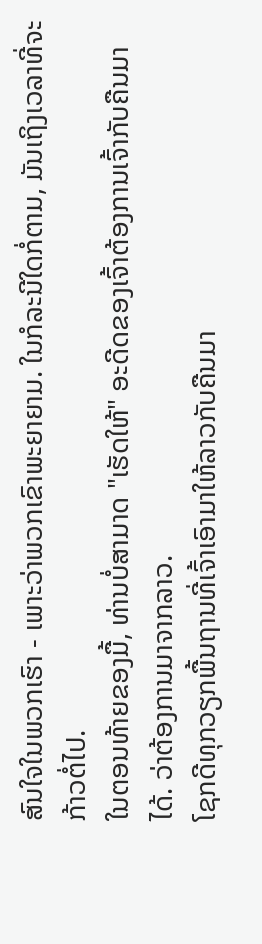ສົນໃຈໃນພວກເຮົາ - ເພາະວ່າພວກເຂົາພະຍາຍາມ. ໃນກໍລະນີໃດກໍ່ຕາມ, ມັນເຖິງເວລາທີ່ຈະກ້າວຕໍ່ໄປ.
ໃນຕອນທ້າຍຂອງມື້, ທ່ານບໍ່ສາມາດ "ເຮັດໃຫ້" ອະດີດຂອງເຈົ້າຕ້ອງການເຈົ້າກັບຄືນມາໄດ້. ວ່າຕ້ອງການມາຈາກລາວ.
ໂຊກດີທຸກວຽກພື້ນຖານທີ່ເຈົ້າເອົາມາໃຫ້ລາວກັບຄືນມາ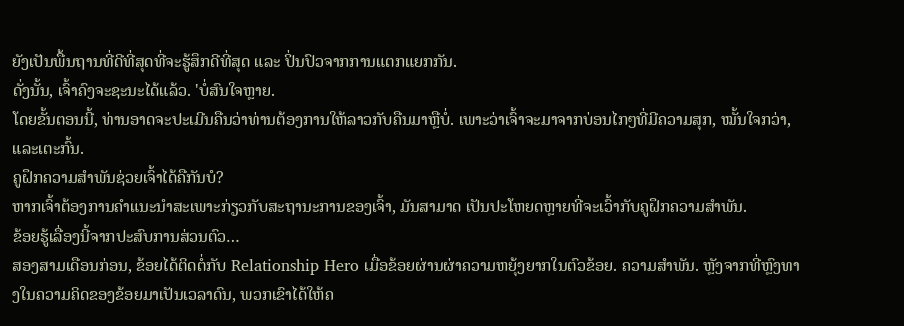ຍັງເປັນພື້ນຖານທີ່ດີທີ່ສຸດທີ່ຈະຮູ້ສຶກດີທີ່ສຸດ ແລະ ປິ່ນປົວຈາກການແຕກແຍກກັນ.
ດັ່ງນັ້ນ, ເຈົ້າຄົງຈະຊະນະໄດ້ແລ້ວ. 'ບໍ່ສົນໃຈຫຼາຍ.
ໂດຍຂັ້ນຕອນນີ້, ທ່ານອາດຈະປະເມີນຄືນວ່າທ່ານຕ້ອງການໃຫ້ລາວກັບຄືນມາຫຼືບໍ່. ເພາະວ່າເຈົ້າຈະມາຈາກບ່ອນໄກໆທີ່ມີຄວາມສຸກ, ໝັ້ນໃຈກວ່າ, ແລະເຕະກົ້ນ.
ຄູຝຶກຄວາມສຳພັນຊ່ວຍເຈົ້າໄດ້ຄືກັນບໍ?
ຫາກເຈົ້າຕ້ອງການຄຳແນະນຳສະເພາະກ່ຽວກັບສະຖານະການຂອງເຈົ້າ, ມັນສາມາດ ເປັນປະໂຫຍດຫຼາຍທີ່ຈະເວົ້າກັບຄູຝຶກຄວາມສຳພັນ.
ຂ້ອຍຮູ້ເລື່ອງນີ້ຈາກປະສົບການສ່ວນຕົວ…
ສອງສາມເດືອນກ່ອນ, ຂ້ອຍໄດ້ຕິດຕໍ່ກັບ Relationship Hero ເມື່ອຂ້ອຍຜ່ານຜ່າຄວາມຫຍຸ້ງຍາກໃນຕົວຂ້ອຍ. ຄວາມສໍາພັນ. ຫຼັງຈາກທີ່ຫຼົງທາງໃນຄວາມຄິດຂອງຂ້ອຍມາເປັນເວລາດົນ, ພວກເຂົາໄດ້ໃຫ້ຄ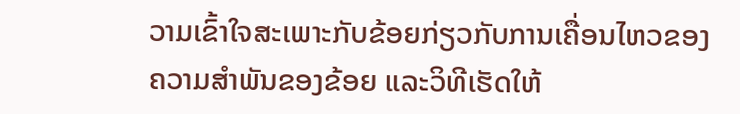ວາມເຂົ້າໃຈສະເພາະກັບຂ້ອຍກ່ຽວກັບການເຄື່ອນໄຫວຂອງຄວາມສຳພັນຂອງຂ້ອຍ ແລະວິທີເຮັດໃຫ້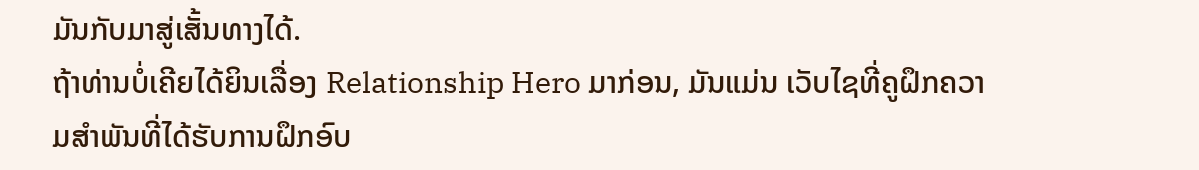ມັນກັບມາສູ່ເສັ້ນທາງໄດ້.
ຖ້າທ່ານບໍ່ເຄີຍໄດ້ຍິນເລື່ອງ Relationship Hero ມາກ່ອນ, ມັນແມ່ນ ເວັບໄຊທີ່ຄູຝຶກຄວາມສຳພັນທີ່ໄດ້ຮັບການຝຶກອົບ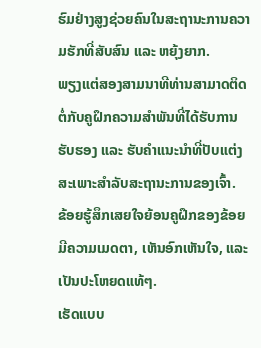ຮົມຢ່າງສູງຊ່ວຍຄົນໃນສະຖານະການຄວາມຮັກທີ່ສັບສົນ ແລະ ຫຍຸ້ງຍາກ.
ພຽງແຕ່ສອງສາມນາທີທ່ານສາມາດຕິດຕໍ່ກັບຄູຝຶກຄວາມສຳພັນທີ່ໄດ້ຮັບການຮັບຮອງ ແລະ ຮັບຄຳແນະນຳທີ່ປັບແຕ່ງສະເພາະສຳລັບສະຖານະການຂອງເຈົ້າ.
ຂ້ອຍຮູ້ສຶກເສຍໃຈຍ້ອນຄູຝຶກຂອງຂ້ອຍມີຄວາມເມດຕາ, ເຫັນອົກເຫັນໃຈ, ແລະເປັນປະໂຫຍດແທ້ໆ.
ເຮັດແບບ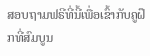ສອບຖາມຟຣີທີ່ນີ້ເພື່ອເຂົ້າກັບຄູຝຶກທີ່ສົມບູນ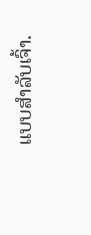ແບບສຳລັບເຈົ້າ.